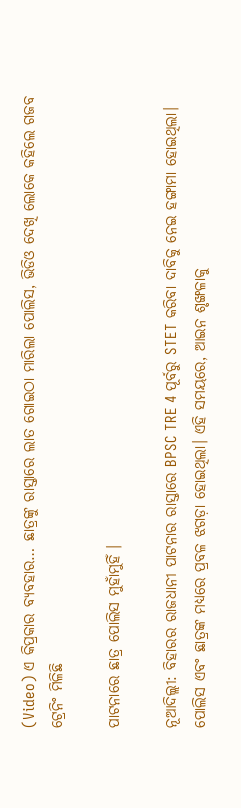(Video) ଏ କିପ୍ରକାର ବ୍ୟବହାର… ଛାତ୍ରଙ୍କୁ ରାସ୍ତାରେ ଲାତ ଗୋଇଠା ମାରିଲା ପୋଲିସ, ଭିଡିଓ ଦେଖି ଲୋକେ କହିଲେ ଗଜବ ଟ୍ରେନିଂ ମିଳିଛି

ପାଟନାରେ ଛାତ୍ର ପୋଲିସ ମୁହାଁମୁହିଁ ।

ନୂଆଦିଲ୍ଲୀ: ବିହାରର ରାଜଧାନୀ ପାଟନାର ରାସ୍ତାରେ BPSC TRE 4 ପୂର୍ବରୁ STET କରିବା ଦାବିକୁ ନେଇ ହଙ୍ଗାମା ହୋଇଥିଲା। ପୋଲିସ ଏବଂ ଛାତ୍ରଙ୍କ ମଧ୍ୟରେ ପ୍ରବଳ ଝଗଡ଼ା ହୋଇଥିଲା। ଏହି ସମୟରେ, ଆଇନ ଶୃଙ୍ଖଳାକୁ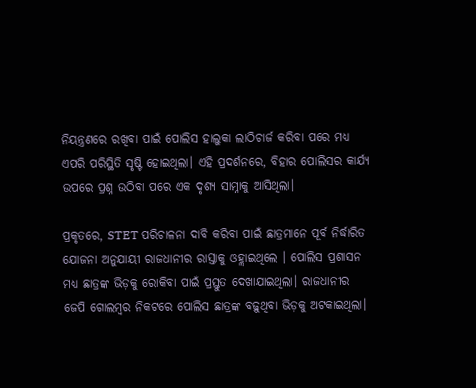ନିୟନ୍ତ୍ରଣରେ ରଖିବା ପାଇଁ ପୋଲିସ ହାଲୁକା ଲାଠିଚାର୍ଜ କରିବା ପରେ ମଧ୍ୟ ଏପରି ପରିସ୍ଥିତି ସୃଷ୍ଟି ହୋଇଥିଲା। ଏହି ପ୍ରଦର୍ଶନରେ, ବିହାର ପୋଲିସର କାର୍ଯ୍ୟ ଉପରେ ପ୍ରଶ୍ନ ଉଠିବା ପରେ ଏକ ଦୃଶ୍ୟ ସାମ୍ନାକୁ ଆସିଥିଲା।

ପ୍ରକୃତରେ, STET ପରିଚାଳନା ଦାବି କରିବା ପାଇଁ ଛାତ୍ରମାନେ ପୂର୍ବ ନିର୍ଦ୍ଧାରିତ ଯୋଜନା ଅନୁଯାୟୀ ରାଜଧାନୀର ରାସ୍ତାକୁ ଓହ୍ଲାଇଥିଲେ । ପୋଲିସ ପ୍ରଶାସନ ମଧ୍ୟ ଛାତ୍ରଙ୍କ ଭିଡ଼କୁ ରୋକିବା ପାଇଁ ପ୍ରସ୍ତୁତ ଦେଖାଯାଇଥିଲା। ରାଜଧାନୀର ଜେପି ଗୋଲମ୍ବର ନିକଟରେ ପୋଲିସ ଛାତ୍ରଙ୍କ ବଢ଼ୁଥିବା ଭିଡ଼କୁ ଅଟକାଇଥିଲା।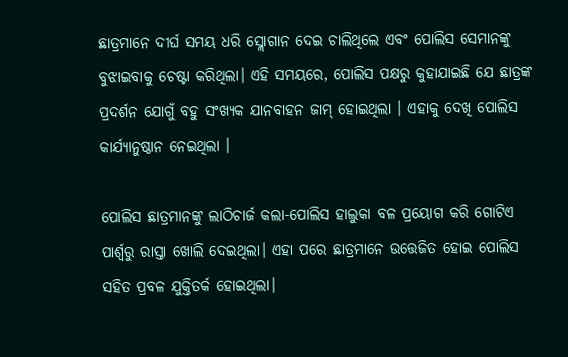ଛାତ୍ରମାନେ ଦୀର୍ଘ ସମୟ ଧରି ସ୍ଲୋଗାନ ଦେଇ ଚାଲିଥିଲେ ଏବଂ ପୋଲିସ ସେମାନଙ୍କୁ ବୁଝାଇବାକୁ ଚେଷ୍ଟା କରିଥିଲା। ଏହି ସମୟରେ, ପୋଲିସ ପକ୍ଷରୁ କୁହାଯାଇଛି ଯେ ଛାତ୍ରଙ୍କ ପ୍ରଦର୍ଶନ ଯୋଗୁଁ ବହୁ ସଂଖ୍ୟକ ଯାନବାହନ ଜାମ୍ ହୋଇଥିଲା । ଏହାକୁ ଦେଖି ପୋଲିସ କାର୍ଯ୍ୟାନୁଷ୍ଠାନ ନେଇଥିଲା ।

ପୋଲିସ ଛାତ୍ରମାନଙ୍କୁ ଲାଠିଚାର୍ଜ କଲା-ପୋଲିସ ହାଲୁକା ବଳ ପ୍ରୟୋଗ କରି ଗୋଟିଏ ପାର୍ଶ୍ୱରୁ ରାସ୍ତା ଖୋଲି ଦେଇଥିଲା। ଏହା ପରେ ଛାତ୍ରମାନେ ଉତ୍ତେଜିତ ହୋଇ ପୋଲିସ ସହିତ ପ୍ରବଳ ଯୁକ୍ତିତର୍କ ହୋଇଥିଲା।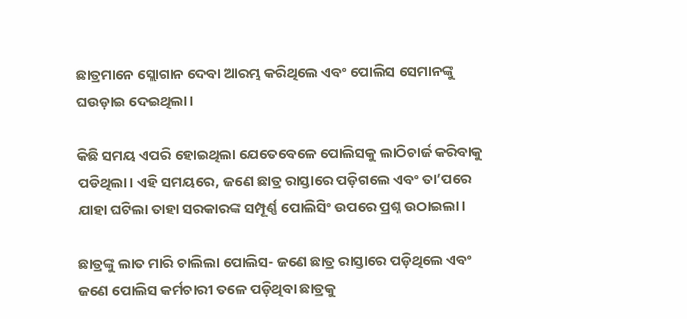ଛାତ୍ରମାନେ ସ୍ଲୋଗାନ ଦେବା ଆରମ୍ଭ କରିଥିଲେ ଏବଂ ପୋଲିସ ସେମାନଙ୍କୁ ଘଉଡ଼ାଇ ଦେଇଥିଲା।

କିଛି ସମୟ ଏପରି ହୋଇଥିଲା ଯେତେବେଳେ ପୋଲିସକୁ ଲାଠିଚାର୍ଜ କରିବାକୁ ପଡିଥିଲା। ଏହି ସମୟରେ, ଜଣେ ଛାତ୍ର ରାସ୍ତାରେ ପଡ଼ିଗଲେ ଏବଂ ତା’ପରେ ଯାହା ଘଟିଲା ତାହା ସରକାରଙ୍କ ସମ୍ପୂର୍ଣ୍ଣ ପୋଲିସିଂ ଉପରେ ପ୍ରଶ୍ନ ଉଠାଇଲା।

ଛାତ୍ରଙ୍କୁ ଲାତ ମାରି ଚାଲିଲା ପୋଲିସ- ଜଣେ ଛାତ୍ର ରାସ୍ତାରେ ପଡ଼ିଥିଲେ ଏବଂ ଜଣେ ପୋଲିସ କର୍ମଚାରୀ ତଳେ ପଡ଼ିଥିବା ଛାତ୍ରକୁ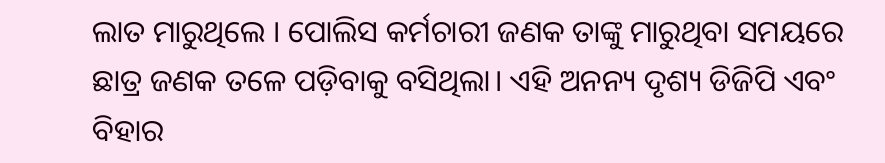ଲାତ ମାରୁଥିଲେ । ପୋଲିସ କର୍ମଚାରୀ ଜଣକ ତାଙ୍କୁ ମାରୁଥିବା ସମୟରେ ଛାତ୍ର ଜଣକ ତଳେ ପଡ଼ିବାକୁ ବସିଥିଲା। ଏହି ଅନନ୍ୟ ଦୃଶ୍ୟ ଡିଜିପି ଏବଂ ବିହାର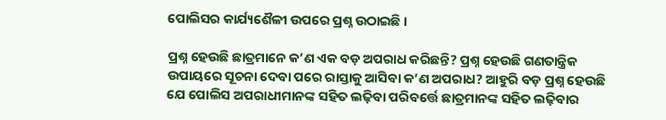ପୋଲିସର କାର୍ଯ୍ୟଶୈଳୀ ଉପରେ ପ୍ରଶ୍ନ ଉଠାଇଛି ।

ପ୍ରଶ୍ନ ହେଉଛି ଛାତ୍ରମାନେ କ’ଣ ଏକ ବଡ଼ ଅପରାଧ କରିଛନ୍ତି? ପ୍ରଶ୍ନ ହେଉଛି ଗଣତାନ୍ତ୍ରିକ ଉପାୟରେ ସୂଚନା ଦେବା ପରେ ରାସ୍ତାକୁ ଆସିବା କ’ଣ ଅପରାଧ? ଆହୁରି ବଡ଼ ପ୍ରଶ୍ନ ହେଉଛି ଯେ ପୋଲିସ ଅପରାଧୀମାନଙ୍କ ସହିତ ଲଢ଼ିବା ପରିବର୍ତ୍ତେ ଛାତ୍ରମାନଙ୍କ ସହିତ ଲଢ଼ିବାର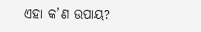ଏହା କ’ଣ ଉପାୟ?